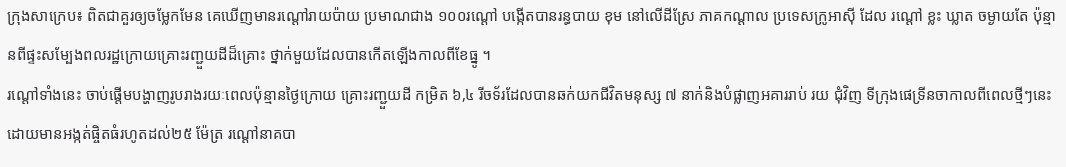ក្រុងសាក្រេប៖ ពិតជាគួរឲ្យចម្លែកមែន គេឃើញមានរណ្ដៅរាយប៉ាយ ប្រមាណជាង ១០០រណ្តៅ បង្កើតបានរន្ធបាយ ខុម នៅលើដីស្រែ ភាគកណ្ដាល ប្រទេសក្រូអាស៊ី ដែល រណ្ដៅ ខ្លះ ឃ្លាត ចម្ងាយតែ ប៉ុន្មានពីផ្ទះសម្បែងពលរដ្ឋក្រោយគ្រោះរញ្ជួយដីដ៏គ្រោះ ថ្នាក់មួយដែលបានកើតឡើងកាលពីខែធ្នូ ។
រណ្ដៅទាំងនេះ ចាប់ផ្ដើមបង្ហាញរូបរាងរយៈពេលប៉ុន្មានថ្ងៃក្រោយ គ្រោះរញ្ជួយដី កម្រិត ៦,៤ រីចទ័រដែលបានឆក់យកជីវិតមនុស្ស ៧ នាក់និងបំផ្លាញអគាររាប់ រយ ជុំវិញ ទីក្រុងផេទ្រីនចាកាលពីពេលថ្មីៗនេះ ដោយមានអង្កត់ផ្ចិតធំរហូតដល់២៥ ម៉ែត្រ រណ្ដៅនាគបា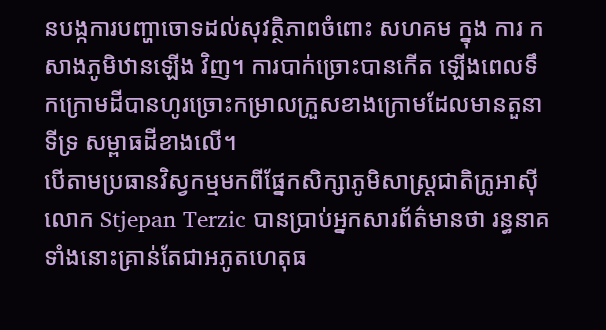នបង្កការបញ្ហាចោទដល់សុវត្ថិភាពចំពោះ សហគម ក្នុង ការ កសាងភូមិឋានឡើង វិញ។ ការបាក់ច្រោះបានកើត ឡើងពេលទឹកក្រោមដីបានហូរច្រោះកម្រាលក្រួសខាងក្រោមដែលមានតួនាទីទ្រ សម្ពាធដីខាងលើ។
បើតាមប្រធានវិស្វកម្មមកពីផ្នែកសិក្សាភូមិសាស្ដ្រជាតិក្រូអាស៊ីលោក Stjepan Terzic បានប្រាប់អ្នកសារព័ត៌មានថា រន្ធនាគទាំងនោះគ្រាន់តែជាអភូតហេតុធ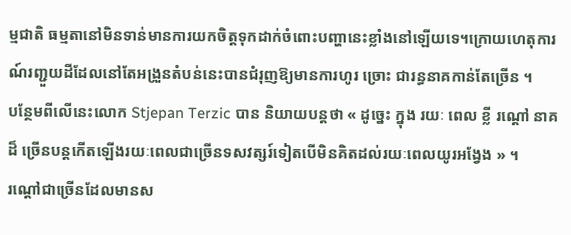ម្មជាតិ ធម្មតានៅមិនទាន់មានការយកចិត្ដទុកដាក់ចំពោះបញ្ហានេះខ្លាំងនៅឡើយទេ។ក្រោយហេតុការណ៍រញ្ជួយដីដែលនៅតែអង្រួនតំបន់នេះបានជំរុញឱ្យមានការហូរ ច្រោះ ជារន្ធនាគកាន់តែច្រើន ។
បន្ថែមពីលើនេះលោក Stjepan Terzic បាន និយាយបន្តថា « ដូច្នេះ ក្នុង រយៈ ពេល ខ្លី រណ្ដៅ នាគ ដ៏ ច្រើនបន្ដកើតឡើងរយៈពេលជាច្រើនទសវត្សរ៍ទៀតបើមិនគិតដល់រយៈពេលយូរអង្វែង » ។
រណ្ដៅជាច្រើនដែលមានស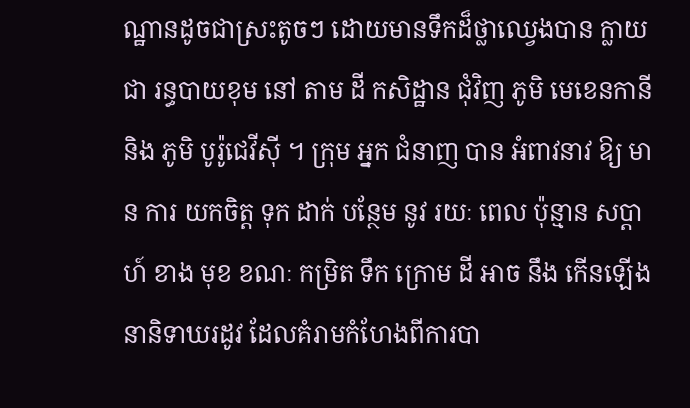ណ្ឋានដូចជាស្រះតូចៗ ដោយមានទឹកដ៏ថ្លាឈ្វេងបាន ក្លាយ ជា រន្ធបាយខុម នៅ តាម ដី កសិដ្ឋាន ជុំវិញ ភូមិ មេខេនកានី និង ភូមិ បូរ៉ូជេវីស៊ី ។ ក្រុម អ្នក ជំនាញ បាន អំពាវនាវ ឱ្យ មាន ការ យកចិត្ដ ទុក ដាក់ បន្ថែម នូវ រយៈ ពេល ប៉ុន្មាន សប្ដាហ៍ ខាង មុខ ខណៈ កម្រិត ទឹក ក្រោម ដី អាច នឹង កើនឡើងនានិទាឃរដូវ ដែលគំរាមកំហែងពីការបា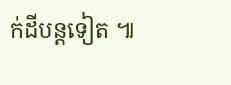ក់ដីបន្ដទៀត ៕